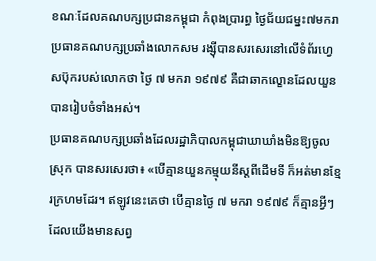ខណៈដែលគណបក្សប្រជានកម្ពុជា កំពុងប្រារព្ធ ថ្ងៃជ័យជម្នះ៧មករា ប្រធានគណបក្សប្រឆាំងលោកសម រង្ស៊ីបានសរសេរនៅលើទំព័រហ្វេសប៊ុករបស់លោកថា ថ្ងៃ ៧ មករា ១៩៧៩ គឺជាឆាកល្ខោនដែលយួនបានរៀបចំទាំងអស់។
ប្រធានគណបក្សប្រឆាំងដែលរដ្ឋាភិបាលកម្ពុជាឃាឃាំងមិនឱ្យចូលស្រុក បានសរសេរថា៖ «បើគ្មានយួនកម្មុយនីស្ដពីដើមទី ក៏អត់មានខ្មែរក្រហមដែរ។ ឥឡូវនេះគេថា បើគ្មានថ្ងៃ ៧ មករា ១៩៧៩ ក៏គ្មានអ្វីៗដែលយើងមានសព្វ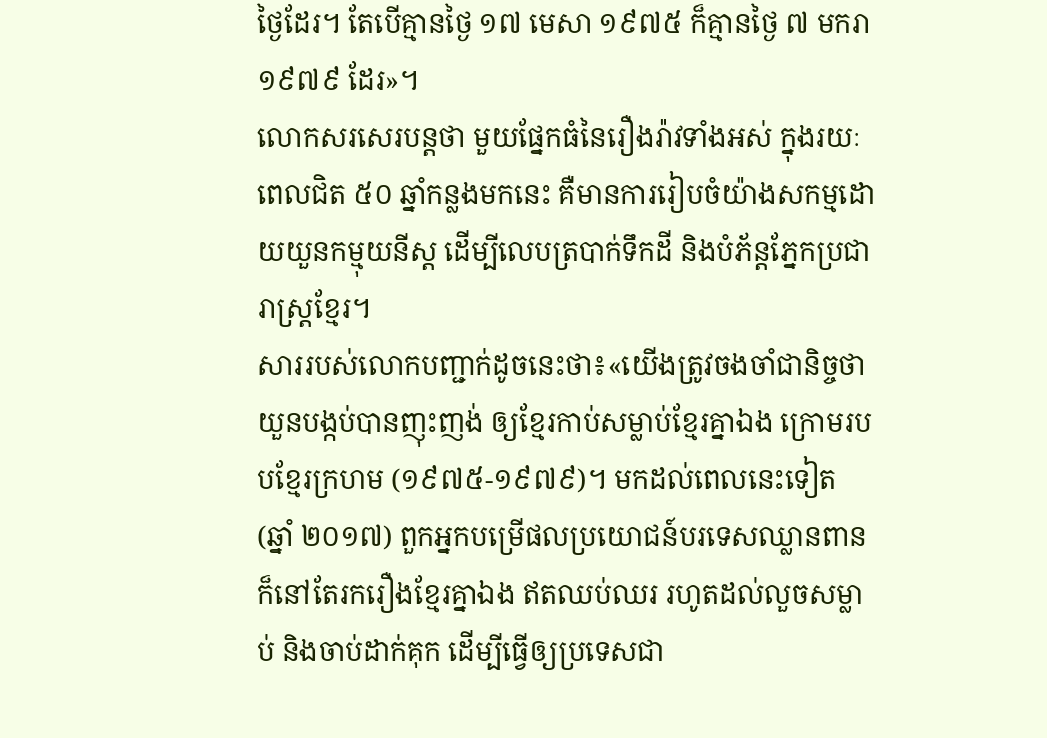ថ្ងៃដែរ។ តែបើគ្មានថ្ងៃ ១៧ មេសា ១៩៧៥ ក៏គ្មានថ្ងៃ ៧ មករា ១៩៧៩ ដែរ»។
លោកសរសេរបន្តថា មួយផ្នែកធំនៃរឿងរ៉ាវទាំងអស់ ក្នុងរយៈពេលជិត ៥០ ឆ្នាំកន្លងមកនេះ គឺមានការរៀបចំយ៉ាងសកម្មដោយយួនកម្មុយនីស្ដ ដើម្បីលេបត្របាក់ទឹកដី និងបំភ័ន្ដភ្នែកប្រជារាស្ត្រខ្មែរ។
សាររបស់លោកបញ្ជាក់ដូចនេះថា៖«យើងត្រូវចងចាំជានិច្ចថា យួនបង្កប់បានញុះញង់ ឲ្យខ្មែរកាប់សម្លាប់ខ្មែរគ្នាឯង ក្រោមរបបខ្មែរក្រហម (១៩៧៥-១៩៧៩)។ មកដល់ពេលនេះទៀត (ឆ្នាំ ២០១៧) ពួកអ្នកបម្រើផលប្រយោជន៍បរទេសឈ្លានពាន ក៏នៅតែរករឿងខ្មែរគ្នាឯង ឥតឈប់ឈរ រហូតដល់លួចសម្លាប់ និងចាប់ដាក់គុក ដើម្បីធ្វើឲ្យប្រទេសជា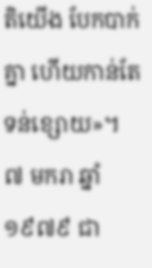តិយើង បែកបាក់គ្នា ហើយកាន់តែទន់ខ្សោយ»។
៧ មករា ឆ្នាំ១៩៧៩ ជា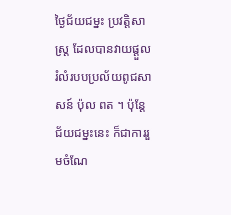ថ្ងៃជ័យជម្នះ ប្រវត្តិសាស្ត្រ ដែលបានវាយផ្តួលរំលំរបបប្រល័យពូជសាសន៍ ប៉ុល ពត ។ ប៉ុន្តែជ័យជម្នះនេះ ក៏ជាការរួមចំណែ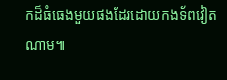កដ៏ធំធេងមួយផងដែរដោយកងទ័ពវៀតណាម៕